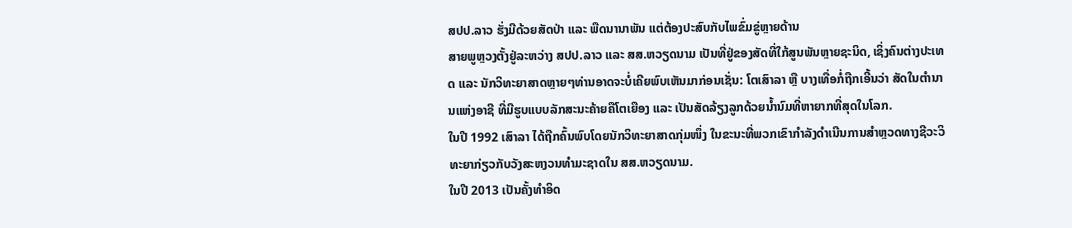ສປປ.ລາວ ຮັ່ງມີດ້ວຍສັດປ່າ ແລະ ພືດນານາພັນ ແຕ່ຕ້ອງປະສົບກັບໄພຂົ່ມຂູ່ຫຼາຍດ້ານ
ສາຍພູຫຼວງຕັ້ງຢູ່ລະຫວ່າງ ສປປ.ລາວ ແລະ ສສ.ຫວຽດນາມ ເປັນທີ່ຢູ່ຂອງສັດທີ່ໃກ້ສູນພັນຫຼາຍຊະນິດ, ເຊິ່ງຄົນຕ່າງປະເທດ ແລະ ນັກວິທະຍາສາດຫຼາຍໆທ່ານອາດຈະບໍ່ເຄີຍພົບເຫັນມາກ່ອນເຊັ່ນ: ໂຕເສົາລາ ຫຼື ບາງເທື່ອກໍ່ຖືກເອີ້ນວ່າ ສັດໃນຕຳນານແຫ່ງອາຊີ ທີ່ມີຮູບແບບລັກສະນະຄ້າຍຄືໂຕເຍືອງ ແລະ ເປັນສັດລ້ຽງລູກດ້ວຍນ້ຳນົມທີ່ຫາຍາກທີ່ສຸດໃນໂລກ.
ໃນປີ 1992 ເສົາລາ ໄດ້ຖືກຄົ້ນພົບໂດຍນັກວິທະຍາສາດກຸ່ມໜຶ່ງ ໃນຂະນະທີ່ພວກເຂົາກຳລັງດຳເນີນການສຳຫຼວດທາງຊີວະວິທະຍາກ່ຽວກັບວັງສະຫງວນທຳມະຊາດໃນ ສສ.ຫວຽດນາມ.
ໃນປີ 2013 ເປັນຄັ້ງທຳອິດ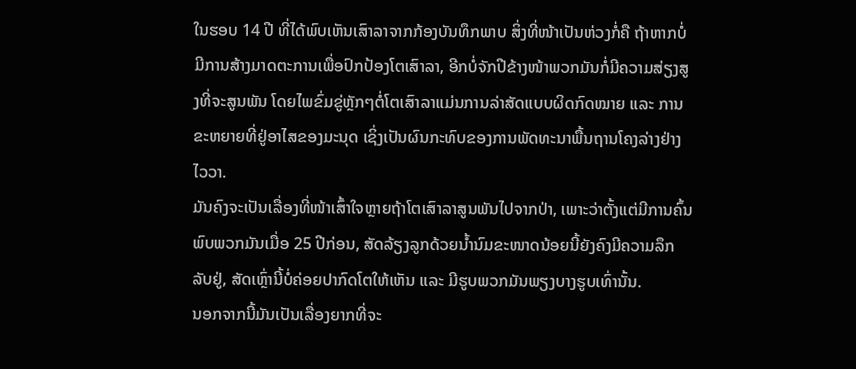ໃນຮອບ 14 ປີ ທີ່ໄດ້ພົບເຫັນເສົາລາຈາກກ້ອງບັນທຶກພາບ ສິ່ງທີ່ໜ້າເປັນຫ່ວງກໍ່ຄື ຖ້າຫາກບໍ່ມີການສ້າງມາດຕະການເພື່ອປົກປ້ອງໂຕເສົາລາ, ອີກບໍ່ຈັກປີຂ້າງໜ້າພວກມັນກໍ່ມີຄວາມສ່ຽງສູງທີ່ຈະສູນພັນ ໂດຍໄພຂົ່ມຂູ່ຫຼັກໆຕໍ່ໂຕເສົາລາແມ່ນການລ່າສັດແບບຜິດກົດໝາຍ ແລະ ການຂະຫຍາຍທີ່ຢູ່ອາໄສຂອງມະນຸດ ເຊິ່ງເປັນຜົນກະທົບຂອງການພັດທະນາພື້ນຖານໂຄງລ່າງຢ່າງໄວວາ.
ມັນຄົງຈະເປັນເລື່ອງທີ່ໜ້າເສົ້າໃຈຫຼາຍຖ້າໂຕເສົາລາສູນພັນໄປຈາກປ່າ, ເພາະວ່າຕັ້ງແຕ່ມີການຄົ້ນພົບພວກມັນເມື່ອ 25 ປີກ່ອນ, ສັດລ້ຽງລູກດ້ວຍນ້ຳນົມຂະໜາດນ້ອຍນີ້ຍັງຄົງມີຄວາມລຶກລັບຢູ່, ສັດເຫຼົ່ານີ້ບໍ່ຄ່ອຍປາກົດໂຕໃຫ້ເຫັນ ແລະ ມີຮູບພວກມັນພຽງບາງຮູບເທົ່ານັ້ນ.
ນອກຈາກນີ້ມັນເປັນເລື່ອງຍາກທີ່ຈະ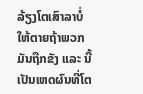ລ້ຽງໂຕເສົາລາບໍ່ໃຫ້ຕາຍຖ້າພວກມັນຖືກຂັງ ແລະ ນີ້ເປັນເຫດຜົນທີ່ໂຕ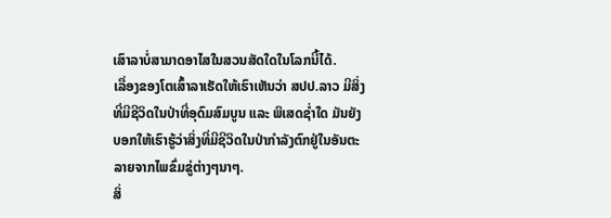ເສົາລາບໍ່ສາມາດອາໄສໃນສວນສັດໃດໃນໂລກນີ້ໄດ້.
ເລື່ອງຂອງໂຕເສົ້າລາເຮັດໃຫ້ເຮົາເຫັນວ່າ ສປປ.ລາວ ມີສິ່ງທີ່ມີຊີວິດໃນປ່າທີ່ອຸດົມສົມບູນ ແລະ ພິເສດຊ່ຳໃດ ມັນຍັງບອກໃຫ້ເຮົາຮູ້ວ່າສິ່ງທີ່ມີຊີວິດໃນປ່າກຳລັງຕົກຢູ່ໃນອັນຕະລາຍຈາກໄພຂົ່ມຂູ່ຕ່າງໆນາໆ.
ສິ່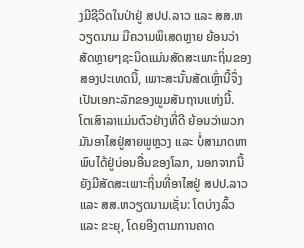ງມີຊີວິດໃນປ່າຢູ່ ສປປ.ລາວ ແລະ ສສ.ຫວຽດນາມ ມີຄວາມພິເສດຫຼາຍ ຍ້ອນວ່າສັດຫຼາຍໆຊະນິດແມ່ນສັດສະເພາະຖິ່ນຂອງສອງປະເທດນີ້, ເພາະສະນັ້ນສັດເຫຼົ່ານີ້ຈຶ່ງເປັນເອກະລັກຂອງພູມສັນຖານແຫ່ງນີ້.
ໂຕເສົາລາແມ່ນຕົວຢ່າງທີ່ດີ ຍ້ອນວ່າພວກມັນອາໄສຢູ່ສາຍພູຫຼວງ ແລະ ບໍ່ສາມາດຫາພົບໄດ້ຢູ່ບ່ອນອື່ນຂອງໂລກ, ນອກຈາກນີ້ຍັງມີສັດສະເພາະຖິ່ນທີ່ອາໄສຢູ່ ສປປ.ລາວ ແລະ ສສ.ຫວຽດນາມເຊັ່ນ: ໂຕບ່າງລົ້ວ ແລະ ຂະຍຸ, ໂດຍອີງຕາມການຄາດ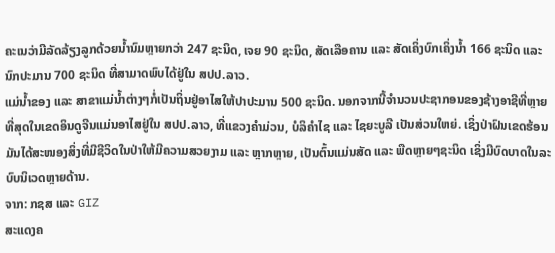ຄະເນວ່າມີລັດລ້ຽງລູກດ້ວຍນ້ຳນົມຫຼາຍກວ່າ 247 ຊະນິດ, ເຈຍ 90 ຊະນິດ, ສັດເລືອຄານ ແລະ ສັດເຄິ່ງບົກເຄິ່ງນ້ຳ 166 ຊະນິດ ແລະ ນົກປະມານ 700 ຊະນິດ ທີ່ສາມາດພົບໄດ້ຢູ່ໃນ ສປປ.ລາວ.
ແມ່ນ້ຳຂອງ ແລະ ສາຂາແມ່ນ້ຳຕ່າງໆກໍ່ເປັນຖິ່ນຢູ່ອາໄສໃຫ້ປາປະມານ 500 ຊະນິດ. ນອກຈາກນີ້ຈຳນວນປະຊາກອນຂອງຊ້າງອາຊີທີ່ຫຼາຍທີ່ສຸດໃນເຂດອິນດູຈີນແມ່ນອາໄສຢູ່ໃນ ສປປ.ລາວ, ທີ່ແຂວງຄຳມ່ວນ, ບໍລິຄຳໄຊ ແລະ ໄຊຍະບູລີ ເປັນສ່ວນໃຫຍ່. ເຊິ່ງປ່າຝົນເຂດຮ້ອນມັນໄດ້ສະໜອງສິ່ງທີ່ມີຊີວິດໃນປ່າໃຫ້ມີຄວາມສວຍງາມ ແລະ ຫຼາກຫຼາຍ, ເປັນຕົ້ນແມ່ນສັດ ແລະ ພືດຫຼາຍໆຊະນິດ ເຊິ່ງມີບົດບາດໃນລະບົບນິເວດຫຼາຍດ້ານ.
ຈາກ: ກຊສ ແລະ GIZ
ສະແດງຄ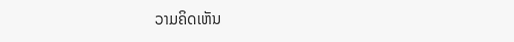ວາມຄິດເຫັນ